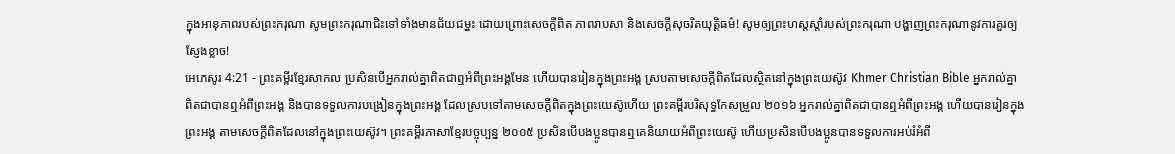ក្នុងអានុភាពរបស់ព្រះករុណា សូមព្រះករុណាជិះទៅទាំងមានជ័យជម្នះ ដោយព្រោះសេចក្ដីពិត ភាពរាបសា និងសេចក្ដីសុចរិតយុត្តិធម៌! សូមឲ្យព្រះហស្តស្ដាំរបស់ព្រះករុណា បង្ហាញព្រះករុណានូវការគួរឲ្យស្ញែងខ្លាច!
អេភេសូរ 4:21 - ព្រះគម្ពីរខ្មែរសាកល ប្រសិនបើអ្នករាល់គ្នាពិតជាឮអំពីព្រះអង្គមែន ហើយបានរៀនក្នុងព្រះអង្គ ស្របតាមសេចក្ដីពិតដែលស្ថិតនៅក្នុងព្រះយេស៊ូវ Khmer Christian Bible អ្នករាល់គ្នាពិតជាបានឮអំពីព្រះអង្គ និងបានទទួលការបង្រៀនក្នុងព្រះអង្គ ដែលស្របទៅតាមសេចក្ដីពិតក្នុងព្រះយេស៊ូហើយ ព្រះគម្ពីរបរិសុទ្ធកែសម្រួល ២០១៦ អ្នករាល់គ្នាពិតជាបានឮអំពីព្រះអង្គ ហើយបានរៀនក្នុងព្រះអង្គ តាមសេចក្តីពិតដែលនៅក្នុងព្រះយេស៊ូវ។ ព្រះគម្ពីរភាសាខ្មែរបច្ចុប្បន្ន ២០០៥ ប្រសិនបើបងប្អូនបានឮគេនិយាយអំពីព្រះយេស៊ូ ហើយប្រសិនបើបងប្អូនបានទទួលការអប់រំអំពី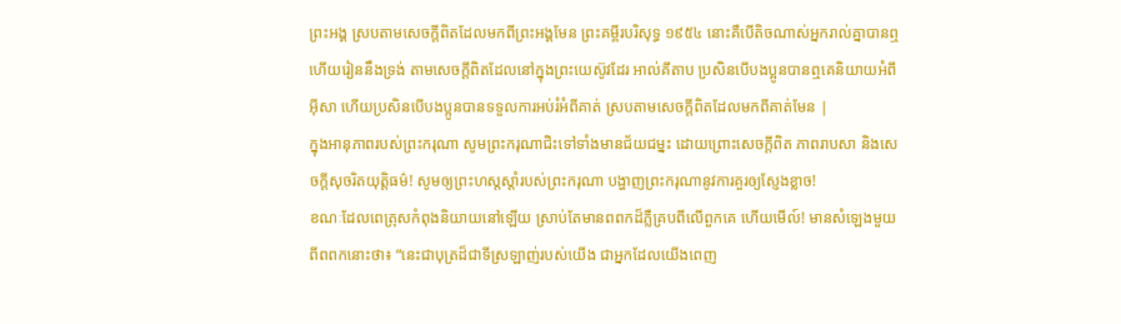ព្រះអង្គ ស្របតាមសេចក្ដីពិតដែលមកពីព្រះអង្គមែន ព្រះគម្ពីរបរិសុទ្ធ ១៩៥៤ នោះគឺបើតិចណាស់អ្នករាល់គ្នាបានឮ ហើយរៀននឹងទ្រង់ តាមសេចក្ដីពិតដែលនៅក្នុងព្រះយេស៊ូវដែរ អាល់គីតាប ប្រសិនបើបងប្អូនបានឮគេនិយាយអំពីអ៊ីសា ហើយប្រសិនបើបងប្អូនបានទទួលការអប់រំអំពីគាត់ ស្របតាមសេចក្ដីពិតដែលមកពីគាត់មែន |
ក្នុងអានុភាពរបស់ព្រះករុណា សូមព្រះករុណាជិះទៅទាំងមានជ័យជម្នះ ដោយព្រោះសេចក្ដីពិត ភាពរាបសា និងសេចក្ដីសុចរិតយុត្តិធម៌! សូមឲ្យព្រះហស្តស្ដាំរបស់ព្រះករុណា បង្ហាញព្រះករុណានូវការគួរឲ្យស្ញែងខ្លាច!
ខណៈដែលពេត្រុសកំពុងនិយាយនៅឡើយ ស្រាប់តែមានពពកដ៏ភ្លឺគ្របពីលើពួកគេ ហើយមើល៍! មានសំឡេងមួយពីពពកនោះថា៖ “នេះជាបុត្រដ៏ជាទីស្រឡាញ់របស់យើង ជាអ្នកដែលយើងពេញ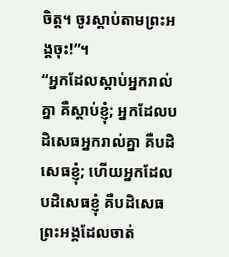ចិត្ត។ ចូរស្ដាប់តាមព្រះអង្គចុះ!”។
“អ្នកដែលស្ដាប់អ្នករាល់គ្នា គឺស្ដាប់ខ្ញុំ; អ្នកដែលបដិសេធអ្នករាល់គ្នា គឺបដិសេធខ្ញុំ; ហើយអ្នកដែលបដិសេធខ្ញុំ គឺបដិសេធព្រះអង្គដែលចាត់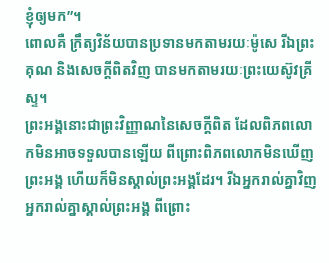ខ្ញុំឲ្យមក”។
ពោលគឺ ក្រឹត្យវិន័យបានប្រទានមកតាមរយៈម៉ូសេ រីឯព្រះគុណ និងសេចក្ដីពិតវិញ បានមកតាមរយៈព្រះយេស៊ូវគ្រីស្ទ។
ព្រះអង្គនោះជាព្រះវិញ្ញាណនៃសេចក្ដីពិត ដែលពិភពលោកមិនអាចទទួលបានឡើយ ពីព្រោះពិភពលោកមិនឃើញព្រះអង្គ ហើយក៏មិនស្គាល់ព្រះអង្គដែរ។ រីឯអ្នករាល់គ្នាវិញ អ្នករាល់គ្នាស្គាល់ព្រះអង្គ ពីព្រោះ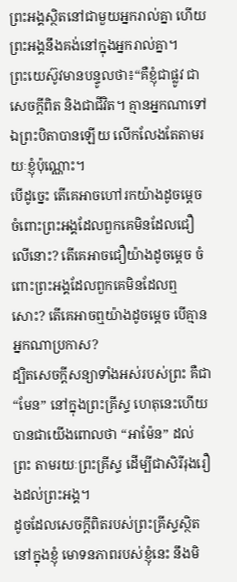ព្រះអង្គស្ថិតនៅជាមួយអ្នករាល់គ្នា ហើយព្រះអង្គនឹងគង់នៅក្នុងអ្នករាល់គ្នា។
ព្រះយេស៊ូវមានបន្ទូលថា៖“គឺខ្ញុំជាផ្លូវ ជាសេចក្ដីពិត និងជាជីវិត។ គ្មានអ្នកណាទៅឯព្រះបិតាបានឡើយ លើកលែងតែតាមរយៈខ្ញុំប៉ុណ្ណោះ។
បើដូច្នេះ តើគេអាចហៅរកយ៉ាងដូចម្ដេច ចំពោះព្រះអង្គដែលពួកគេមិនដែលជឿលើនោះ? តើគេអាចជឿយ៉ាងដូចម្ដេច ចំពោះព្រះអង្គដែលពួកគេមិនដែលឮសោះ? តើគេអាចឮយ៉ាងដូចម្ដេច បើគ្មានអ្នកណាប្រកាស?
ដ្បិតសេចក្ដីសន្យាទាំងអស់របស់ព្រះ គឺជា “មែន” នៅក្នុងព្រះគ្រីស្ទ ហេតុនេះហើយបានជាយើងពោលថា “អាម៉ែន” ដល់ព្រះ តាមរយៈព្រះគ្រីស្ទ ដើម្បីជាសិរីរុងរឿងដល់ព្រះអង្គ។
ដូចដែលសេចក្ដីពិតរបស់ព្រះគ្រីស្ទស្ថិតនៅក្នុងខ្ញុំ មោទនភាពរបស់ខ្ញុំនេះ នឹងមិ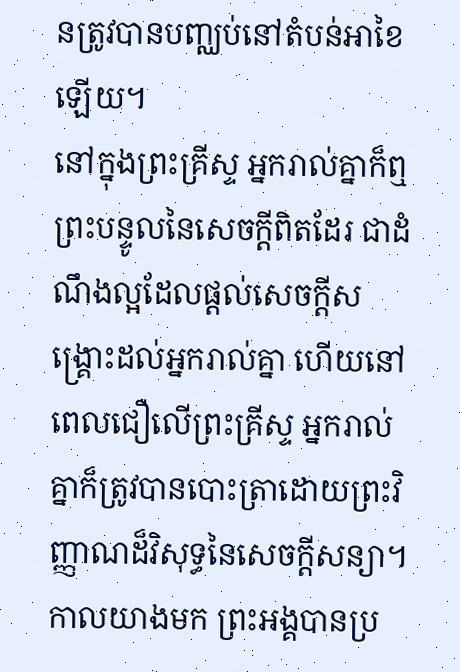នត្រូវបានបញ្ឈប់នៅតំបន់អាខៃឡើយ។
នៅក្នុងព្រះគ្រីស្ទ អ្នករាល់គ្នាក៏ឮព្រះបន្ទូលនៃសេចក្ដីពិតដែរ ជាដំណឹងល្អដែលផ្ដល់សេចក្ដីសង្គ្រោះដល់អ្នករាល់គ្នា ហើយនៅពេលជឿលើព្រះគ្រីស្ទ អ្នករាល់គ្នាក៏ត្រូវបានបោះត្រាដោយព្រះវិញ្ញាណដ៏វិសុទ្ធនៃសេចក្ដីសន្យា។
កាលយាងមក ព្រះអង្គបានប្រ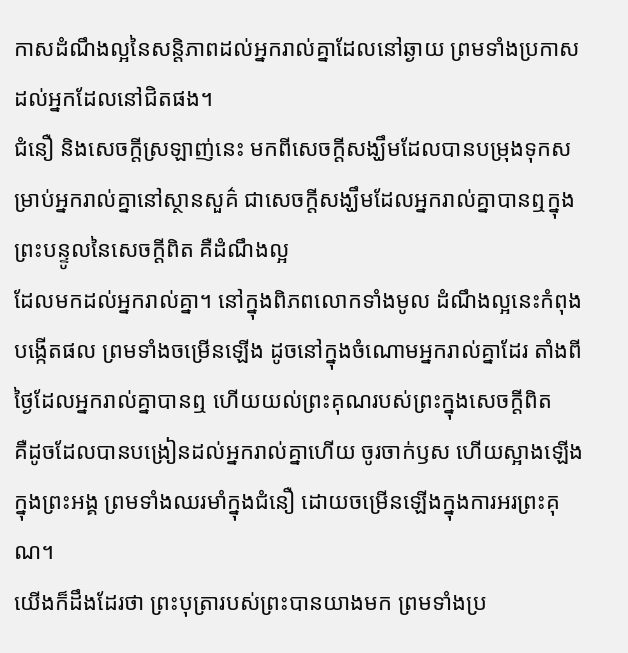កាសដំណឹងល្អនៃសន្តិភាពដល់អ្នករាល់គ្នាដែលនៅឆ្ងាយ ព្រមទាំងប្រកាសដល់អ្នកដែលនៅជិតផង។
ជំនឿ និងសេចក្ដីស្រឡាញ់នេះ មកពីសេចក្ដីសង្ឃឹមដែលបានបម្រុងទុកសម្រាប់អ្នករាល់គ្នានៅស្ថានសួគ៌ ជាសេចក្ដីសង្ឃឹមដែលអ្នករាល់គ្នាបានឮក្នុងព្រះបន្ទូលនៃសេចក្ដីពិត គឺដំណឹងល្អ
ដែលមកដល់អ្នករាល់គ្នា។ នៅក្នុងពិភពលោកទាំងមូល ដំណឹងល្អនេះកំពុងបង្កើតផល ព្រមទាំងចម្រើនឡើង ដូចនៅក្នុងចំណោមអ្នករាល់គ្នាដែរ តាំងពីថ្ងៃដែលអ្នករាល់គ្នាបានឮ ហើយយល់ព្រះគុណរបស់ព្រះក្នុងសេចក្ដីពិត
គឺដូចដែលបានបង្រៀនដល់អ្នករាល់គ្នាហើយ ចូរចាក់ឫស ហើយស្អាងឡើងក្នុងព្រះអង្គ ព្រមទាំងឈរមាំក្នុងជំនឿ ដោយចម្រើនឡើងក្នុងការអរព្រះគុណ។
យើងក៏ដឹងដែរថា ព្រះបុត្រារបស់ព្រះបានយាងមក ព្រមទាំងប្រ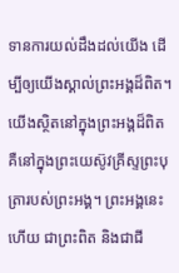ទានការយល់ដឹងដល់យើង ដើម្បីឲ្យយើងស្គាល់ព្រះអង្គដ៏ពិត។ យើងស្ថិតនៅក្នុងព្រះអង្គដ៏ពិត គឺនៅក្នុងព្រះយេស៊ូវគ្រីស្ទព្រះបុត្រារបស់ព្រះអង្គ។ ព្រះអង្គនេះហើយ ជាព្រះពិត និងជាជី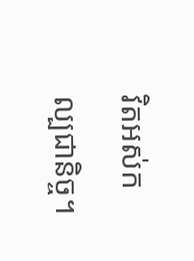វិតអស់កល្បជានិច្ច។